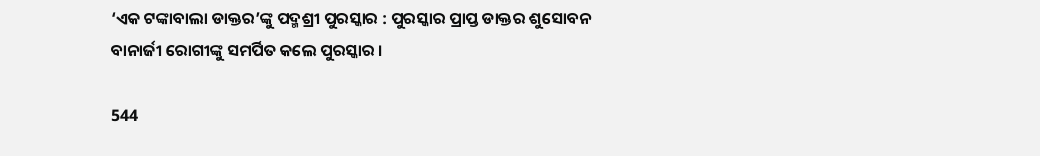‘ଏକ ଟଙ୍କାବାଲା ଡାକ୍ତର’ଙ୍କୁ ପଦ୍ମଶ୍ରୀ ପୁରସ୍କାର : ପୁରସ୍କାର ପ୍ରାପ୍ତ ଡାକ୍ତର ଶୁସୋବନ ବାନାର୍ଜୀ ରୋଗୀଙ୍କୁ ସମର୍ପିତ କଲେ ପୁରସ୍କାର ।

544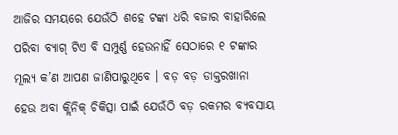ଆଜିର ସମୟରେ ଯେଉଁଠି ଶହେ ଟଙ୍କା ଧରି ବଜାର ବାହାରିଲେ ପରିବା ବ୍ୟାଗ୍ ଟିଏ ବି ସମ୍ପୁର୍ଣ୍ଣ ହେଉନାହିଁ ସେଠାରେ ୧ ଟଙ୍କାର ମୂଲ୍ୟ କ’ଣ ଆପଣ ଜାଣିପାରୁଥିବେ । ବଡ଼ ବଡ଼ ଡାକ୍ତରଖାନା ହେଉ ଅବା କ୍ଲିନିକ୍ ଚିକିତ୍ସା ପାଇଁ ଯେଉଁଠି ବଡ଼ ରକମର ବ୍ୟବସାୟ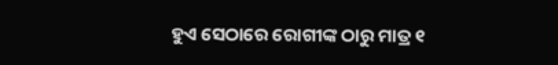ହୁଏ ସେଠାରେ ରୋଗୀଙ୍କ ଠାରୁ ମାତ୍ର ୧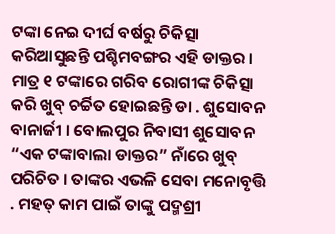ଟଙ୍କା ନେଇ ଦୀର୍ଘ ବର୍ଷରୁ ଚିକିତ୍ସା କରିଆସୁଛନ୍ତି ପଶ୍ଚିମବଙ୍ଗର ଏହି ଡାକ୍ତର । ମାତ୍ର ୧ ଟଙ୍କାରେ ଗରିବ ରୋଗୀଙ୍କ ଚିକିତ୍ସା କରି ଖୁବ୍ ଚର୍ଚ୍ଚିତ ହୋଇଛନ୍ତି ଡା . ଶୁସୋବନ ବାନାର୍ଜୀ । ବୋଲପୁର ନିବାସୀ ଶୁସୋବନ “ଏକ ଟଙ୍କାବାଲା ଡାକ୍ତର” ନାଁରେ ଖୁବ୍ ପରିଚିତ । ତାଙ୍କର ଏଭଳି ସେବା ମନୋବୃତ୍ତି . ମହତ୍ କାମ ପାଇଁ ତାଙ୍କୁ ପଦ୍ମଶ୍ରୀ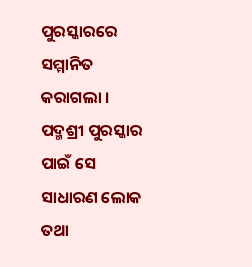ପୁରସ୍କାରରେ ସମ୍ମାନିତ କରାଗଲା । ପଦ୍ମଶ୍ରୀ ପୁରସ୍କାର ପାଇଁ ସେ ସାଧାରଣ ଲୋକ ତଥା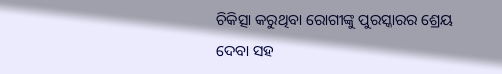ଚିକିତ୍ସା କରୁଥିବା ରୋଗୀଙ୍କୁ ପୁରସ୍କାରର ଶ୍ରେୟ ଦେବା ସହ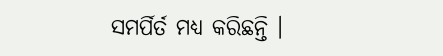ସମର୍ପିର୍ତ ମଧ୍ୟ କରିଛନ୍ତି ।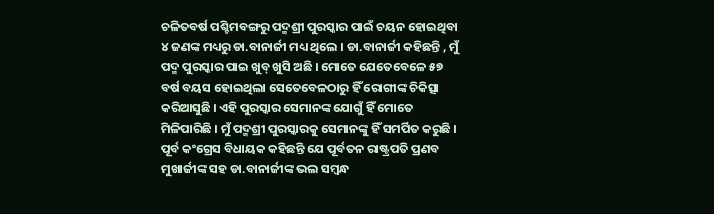ଚଳିତବର୍ଷ ପଶ୍ଚିମବଙ୍ଗରୁ ପଦ୍ମଶ୍ରୀ ପୁରସ୍କାର ପାଇଁ ଚୟନ ହୋଇଥିବା ୪ ଜଣଙ୍କ ମଧ୍ୟରୁ ଡା.ବାନାର୍ଜୀ ମଧ୍ୟ ଥିଲେ । ଡା.ବାନାର୍ଜୀ କହିଛନ୍ତି , ମୁଁ ପଦ୍ମ ପୁରସ୍କାର ପାଇ ଖୁବ୍ ଖୁସି ଅଛି । ମୋତେ ଯେତେବେଳେ ୫୭ ବର୍ଷ ବୟସ ହୋଇଥିଲା ସେତେବେଳଠାରୁ ହିଁ ରୋଗୀଙ୍କ ଚିକିତ୍ସା କରିଆସୁଛି । ଏହି ପୁରସ୍କାର ସେମାନଙ୍କ ଯୋଗୁଁ ହିଁ ମୋତେ ମିଳିପାରିଛି । ମୁଁ ପଦ୍ମଶ୍ରୀ ପୁରସ୍କାରକୁ ସେମାନଙ୍କୁ ହିଁ ସମର୍ପିତ କରୁଛି । ପୂର୍ବ କଂଗ୍ରେସ ବିଧାୟକ କହିଛନ୍ତି ଯେ ପୂର୍ବତନ ରାଷ୍ଟ୍ରପତି ପ୍ରଣବ ମୁଖାର୍ଜୀଙ୍କ ସହ ଡା.ବାନାର୍ଜୀଙ୍କ ଭଲ ସମ୍ବନ୍ଧ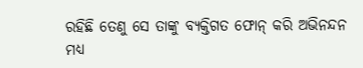ରହିଛି ତେଣୁ ସେ ତାଙ୍କୁ ବ୍ୟକ୍ତିଗତ ଫୋନ୍ କରି ଅଭିନନ୍ଦନ ମଧ୍ୟ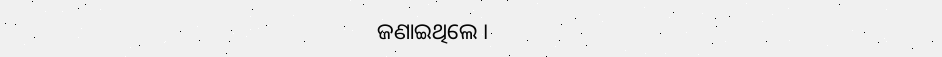ଜଣାଇଥିଲେ ।